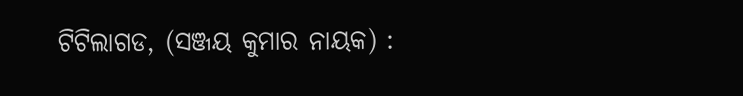ଟିଟିଲାଗଡ, (ସଞ୍ଜୟ କୁମାର ନାୟକ) :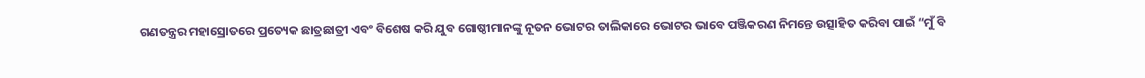ଗଣତନ୍ତ୍ରର ମହାସ୍ରୋତରେ ପ୍ରତ୍ୟେକ ଛାତ୍ରଛାତ୍ରୀ ଏବଂ ବିଶେଷ କରି ଯୁବ ଗୋଷ୍ଠୀମାନଙ୍କୁ ନୂତନ ଭୋଟର ତାଲିକାରେ ଭୋଟର ଭାବେ ପଞ୍ଜିକରଣ ନିମନ୍ତେ ଉତ୍ସାହିତ କରିବା ପାଇଁ “ମୁଁ ବି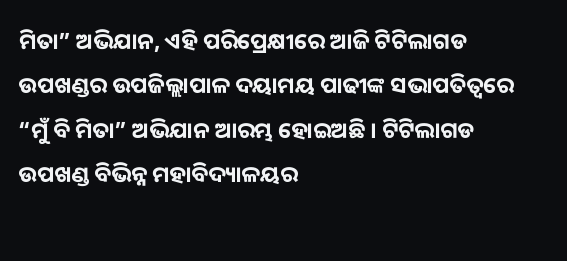ମିତା” ଅଭିଯାନ, ଏହି ପରିପ୍ରେକ୍ଷୀରେ ଆଜି ଟିଟିଲାଗଡ ଉପଖଣ୍ଡର ଉପଜିଲ୍ଲାପାଳ ଦୟାମୟ ପାଢୀଙ୍କ ସଭାପତିତ୍ଵରେ “ମୁଁ ବି ମିତା” ଅଭିଯାନ ଆରମ୍ଭ ହୋଇଅଛି । ଟିଟିଲାଗଡ ଉପଖଣ୍ଡ ବିଭିନ୍ନ ମହାବିଦ୍ୟାଳୟର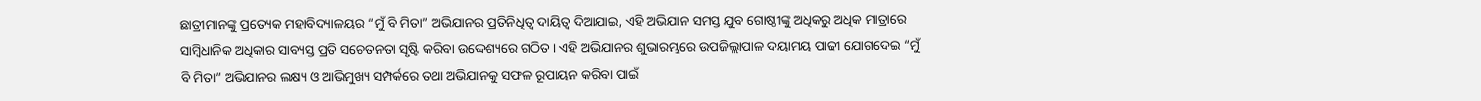ଛାତ୍ରୀମାନଙ୍କୁ ପ୍ରତ୍ୟେକ ମହାବିଦ୍ୟାଳୟର “ମୁଁ ବି ମିତା” ଅଭିଯାନର ପ୍ରତିନିଧିତ୍ଵ ଦାୟିତ୍ଵ ଦିଆଯାଇ, ଏହି ଅଭିଯାନ ସମସ୍ତ ଯୁବ ଗୋଷ୍ଠୀଙ୍କୁ ଅଧିକରୁ ଅଧିକ ମାତ୍ରାରେ ସାମ୍ବିଧାନିକ ଅଧିକାର ସାବ୍ୟସ୍ତ ପ୍ରତି ସଚେତନତା ସୃଷ୍ଟି କରିବା ଉଦ୍ଦେଶ୍ୟରେ ଗଠିତ । ଏହି ଅଭିଯାନର ଶୁଭାରମ୍ଭରେ ଉପଜିଲ୍ଲାପାଳ ଦୟାମୟ ପାଢୀ ଯୋଗଦେଇ “ମୁଁ ବି ମିତା” ଅଭିଯାନର ଲକ୍ଷ୍ୟ ଓ ଆଭିମୁଖ୍ୟ ସମ୍ପର୍କରେ ତଥା ଅଭିଯାନକୁ ସଫଳ ରୂପାୟନ କରିବା ପାଇଁ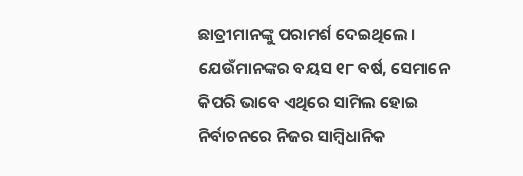ଛାତ୍ରୀମାନଙ୍କୁ ପରାମର୍ଶ ଦେଇଥିଲେ । ଯେଉଁମାନଙ୍କର ବୟସ ୧୮ ବର୍ଷ, ସେମାନେ କିପରି ଭାବେ ଏଥିରେ ସାମିଲ ହୋଇ ନିର୍ବାଚନରେ ନିଜର ସାମ୍ବିଧାନିକ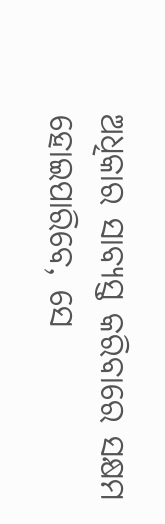ଅଧିକାର ସାବ୍ୟସ୍ତ କରିବାରେ ସକ୍ଷମ ହୋଇପାରିବେ, ସେ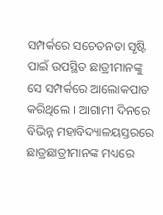ସମ୍ପର୍କରେ ସଚେତନତା ସୃଷ୍ଟି ପାଇଁ ଉପସ୍ଥିତ ଛାତ୍ରୀମାନଙ୍କୁ ସେ ସମ୍ପର୍କରେ ଆଲୋକପାତ କରିଥିଲେ । ଆଗାମୀ ଦିନରେ ବିଭିନ୍ନ ମହାବିଦ୍ୟାଳୟସ୍ତରରେ ଛାତ୍ରଛାତ୍ରୀମାନଙ୍କ ମଧ୍ୟରେ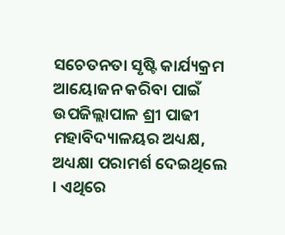ସଚେତନତା ସୃଷ୍ଟି କାର୍ଯ୍ୟକ୍ରମ ଆୟୋଜନ କରିବା ପାଇଁ ଉପଜିଲ୍ଲାପାଳ ଶ୍ରୀ ପାଢୀ ମହାବିଦ୍ୟାଳୟର ଅଧ୍ୟକ୍ଷ, ଅଧ୍ୟକ୍ଷା ପରାମର୍ଶ ଦେଇଥିଲେ । ଏଥିରେ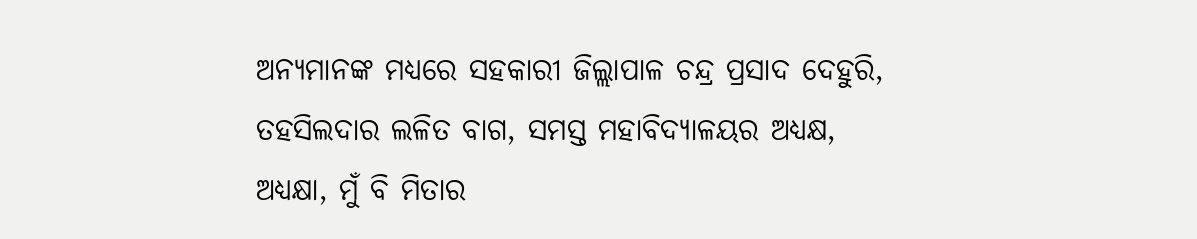ଅନ୍ୟମାନଙ୍କ ମଧ୍ୟରେ ସହକାରୀ ଜିଲ୍ଲାପାଳ ଚନ୍ଦ୍ର ପ୍ରସାଦ ଦେହୁରି, ତହସିଲଦାର ଲଳିତ ବାଗ, ସମସ୍ତ ମହାବିଦ୍ୟାଳୟର ଅଧ୍ୟକ୍ଷ, ଅଧ୍ୟକ୍ଷା, ମୁଁ ବି ମିତାର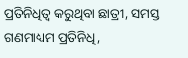ପ୍ରତିନିଧିତ୍ଵ କରୁଥିବା ଛାତ୍ରୀ, ସମସ୍ତ ଗଣମାଧ୍ୟମ ପ୍ରତିନିଧି,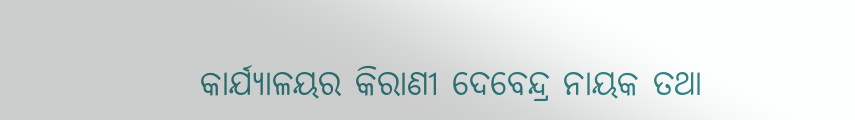କାର୍ଯ୍ୟାଳୟର କିରାଣୀ ଦେବେନ୍ଦ୍ର ନାୟକ ତଥା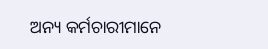ଅନ୍ୟ କର୍ମଚାରୀମାନେ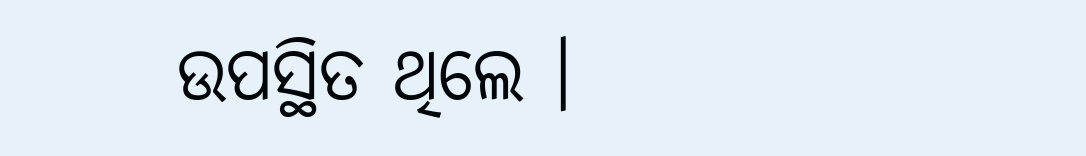ଉପସ୍ଥିତ ଥିଲେ ।